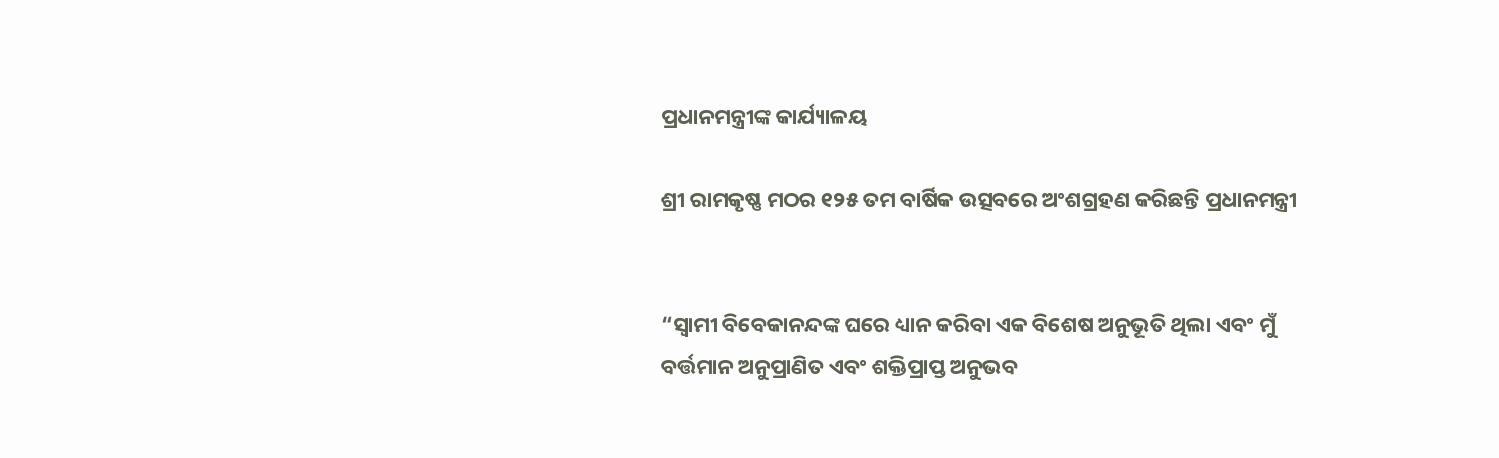ପ୍ରଧାନମନ୍ତ୍ରୀଙ୍କ କାର୍ଯ୍ୟାଳୟ

ଶ୍ରୀ ରାମକୃଷ୍ଣ ମଠର ୧୨୫ ତମ ବାର୍ଷିକ ଉତ୍ସବରେ ଅଂଶଗ୍ରହଣ କରିଛନ୍ତି ପ୍ରଧାନମନ୍ତ୍ରୀ


“ସ୍ୱାମୀ ବିବେକାନନ୍ଦଙ୍କ ଘରେ ଧ୍ୟାନ କରିବା ଏକ ବିଶେଷ ଅନୁଭୂତି ଥିଲା ଏବଂ ମୁଁ ବର୍ତ୍ତମାନ ଅନୁପ୍ରାଣିତ ଏବଂ ଶକ୍ତିପ୍ରାପ୍ତ ଅନୁଭବ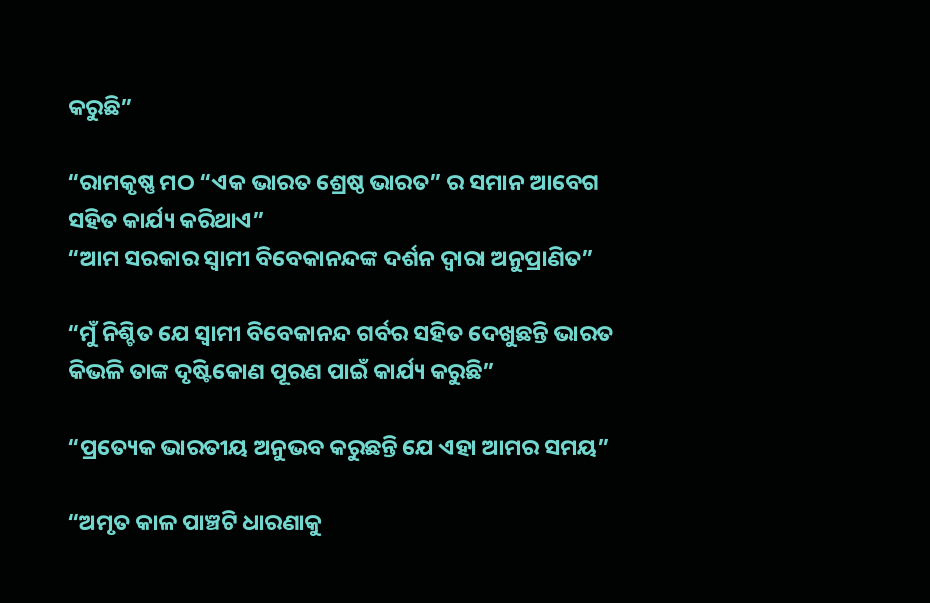କରୁଛି”

“ରାମକୃଷ୍ଣ ମଠ “ଏକ ଭାରତ ଶ୍ରେଷ୍ଠ ଭାରତ” ର ସମାନ ଆବେଗ ସହିତ କାର୍ଯ୍ୟ କରିଥାଏ”
“ଆମ ସରକାର ସ୍ୱାମୀ ବିବେକାନନ୍ଦଙ୍କ ଦର୍ଶନ ଦ୍ୱାରା ଅନୁପ୍ରାଣିତ”

“ମୁଁ ନିଶ୍ଚିତ ଯେ ସ୍ୱାମୀ ବିବେକାନନ୍ଦ ଗର୍ବର ସହିତ ଦେଖୁଛନ୍ତି ଭାରତ କିଭଳି ତାଙ୍କ ଦୃଷ୍ଟିକୋଣ ପୂରଣ ପାଇଁ କାର୍ଯ୍ୟ କରୁଛି”

“ପ୍ରତ୍ୟେକ ଭାରତୀୟ ଅନୁଭବ କରୁଛନ୍ତି ଯେ ଏହା ଆମର ସମୟ”

“ଅମୃତ କାଳ ପାଞ୍ଚଟି ଧାରଣାକୁ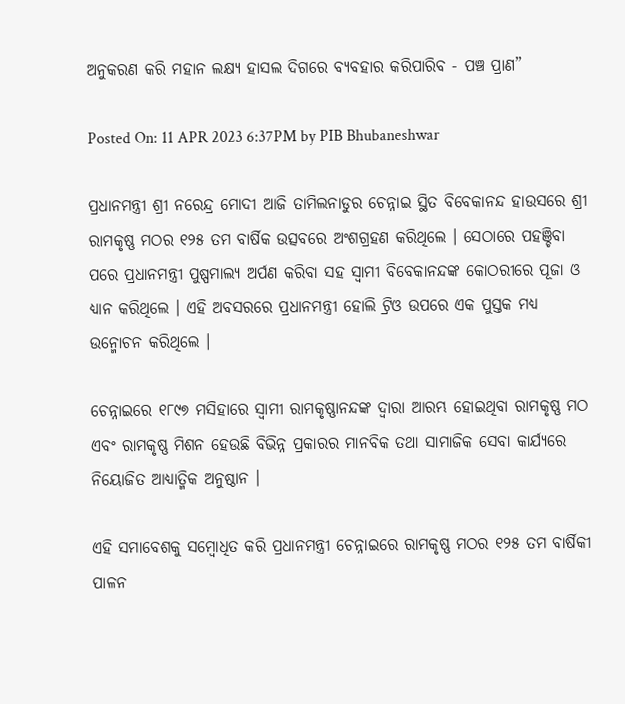ଅନୁକରଣ କରି ମହାନ ଲକ୍ଷ୍ୟ ହାସଲ ଦିଗରେ ବ୍ୟବହାର କରିପାରିବ - ପଞ୍ଚ ପ୍ରାଣ”

Posted On: 11 APR 2023 6:37PM by PIB Bhubaneshwar

ପ୍ରଧାନମନ୍ତ୍ରୀ ଶ୍ରୀ ନରେନ୍ଦ୍ର ମୋଦୀ ଆଜି ତାମିଲନାଡୁର ଚେନ୍ନାଇ ସ୍ଥିତ ବିବେକାନନ୍ଦ ହାଉସରେ ଶ୍ରୀ ରାମକୃଷ୍ଣ ମଠର ୧୨୫ ତମ ବାର୍ଷିକ ଉତ୍ସବରେ ଅଂଶଗ୍ରହଣ କରିଥିଲେ । ସେଠାରେ ପହଞ୍ଚିବା ପରେ ପ୍ରଧାନମନ୍ତ୍ରୀ ପୁଷ୍ପମାଲ୍ୟ ଅର୍ପଣ କରିବା ସହ ସ୍ୱାମୀ ବିବେକାନନ୍ଦଙ୍କ କୋଠରୀରେ ପୂଜା ଓ ଧ୍ୟାନ କରିଥିଲେ । ଏହି ଅବସରରେ ପ୍ରଧାନମନ୍ତ୍ରୀ ହୋଲି ଟ୍ରିଓ ଉପରେ ଏକ ପୁସ୍ତକ ମଧ୍ୟ ଉନ୍ମୋଚନ କରିଥିଲେ ।

ଚେନ୍ନାଇରେ ୧୮୯୭ ମସିହାରେ ସ୍ୱାମୀ ରାମକୃଷ୍ଣାନନ୍ଦଙ୍କ ଦ୍ୱାରା ଆରମ୍ଭ ହୋଇଥିବା ରାମକୃଷ୍ଣ ମଠ ଏବଂ ରାମକୃଷ୍ଣ ମିଶନ ହେଉଛି ବିଭିନ୍ନ ପ୍ରକାରର ମାନବିକ ତଥା ସାମାଜିକ ସେବା କାର୍ଯ୍ୟରେ ନିୟୋଜିତ ଆଧ୍ୟାତ୍ମିକ ଅନୁଷ୍ଠାନ ।

ଏହି ସମାବେଶକୁ ସମ୍ବୋଧିତ କରି ପ୍ରଧାନମନ୍ତ୍ରୀ ଚେନ୍ନାଇରେ ରାମକୃଷ୍ଣ ମଠର ୧୨୫ ତମ ବାର୍ଷିକୀ ପାଳନ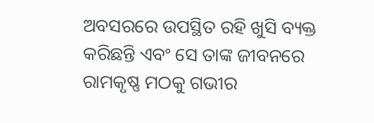ଅବସରରେ ଉପସ୍ଥିତ ରହି ଖୁସି ବ୍ୟକ୍ତ କରିଛନ୍ତି ଏବଂ ସେ ତାଙ୍କ ଜୀବନରେ ରାମକୃଷ୍ଣ ମଠକୁ ଗଭୀର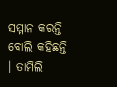ସମ୍ମାନ କରନ୍ତି ବୋଲି କହିଛନ୍ତି । ତାମିଲି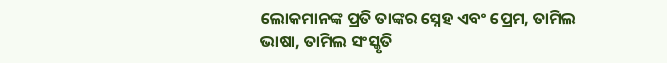ଲୋକମାନଙ୍କ ପ୍ରତି ତାଙ୍କର ସ୍ନେହ ଏବଂ ପ୍ରେମ, ତାମିଲ ଭାଷା, ତାମିଲ ସଂସ୍କୃତି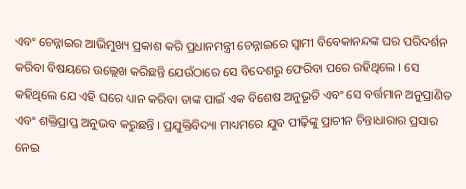ଏବଂ ଚେନ୍ନାଇର ଆଭିମୁଖ୍ୟ ପ୍ରକାଶ କରି ପ୍ରଧାନମନ୍ତ୍ରୀ ଚେନ୍ନାଇରେ ସ୍ୱାମୀ ବିବେକାନନ୍ଦଙ୍କ ଘର ପରିଦର୍ଶନ କରିବା ବିଷୟରେ ଉଲ୍ଲେଖ କରିଛନ୍ତି ଯେଉଁଠାରେ ସେ ବିଦେଶରୁ ଫେରିବା ପରେ ରହିଥିଲେ । ସେ କହିଥିଲେ ଯେ ଏହି ଘରେ ଧ୍ୟାନ କରିବା ତାଙ୍କ ପାଇଁ ଏକ ବିଶେଷ ଅନୁଭୂତି ଏବଂ ସେ ବର୍ତ୍ତମାନ ଅନୁପ୍ରାଣିତ ଏବଂ ଶକ୍ତିପ୍ରାପ୍ତ ଅନୁଭବ କରୁଛନ୍ତି । ପ୍ରଯୁକ୍ତିବିଦ୍ୟା ମାଧ୍ୟମରେ ଯୁବ ପୀଢ଼ିଙ୍କୁ ପ୍ରାଚୀନ ଚିନ୍ତାଧାରାର ପ୍ରସାର ନେଇ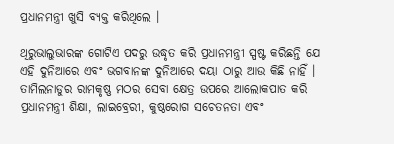ପ୍ରଧାନମନ୍ତ୍ରୀ ଖୁସି ବ୍ୟକ୍ତ କରିଥିଲେ ।

ଥିରୁଭାଲୁଭାରଙ୍କ ଗୋଟିଏ ପଦରୁ ଉଦ୍ଧୃତ କରି ପ୍ରଧାନମନ୍ତ୍ରୀ ସ୍ପଷ୍ଟ କରିଛନ୍ତି ଯେ ଏହି ଦୁନିଆରେ ଏବଂ ଭଗବାନଙ୍କ ଦୁନିଆରେ ଦୟା ଠାରୁ ଆଉ କିଛି ନାହିଁ । ତାମିଲନାଡୁର ରାମକୃଷ୍ଣ ମଠର ସେବା କ୍ଷେତ୍ର ଉପରେ ଆଲୋକପାତ କରି ପ୍ରଧାନମନ୍ତ୍ରୀ ଶିକ୍ଷା, ଲାଇବ୍ରେରୀ, କୁଷ୍ଠରୋଗ ସଚେତନତା ଏବଂ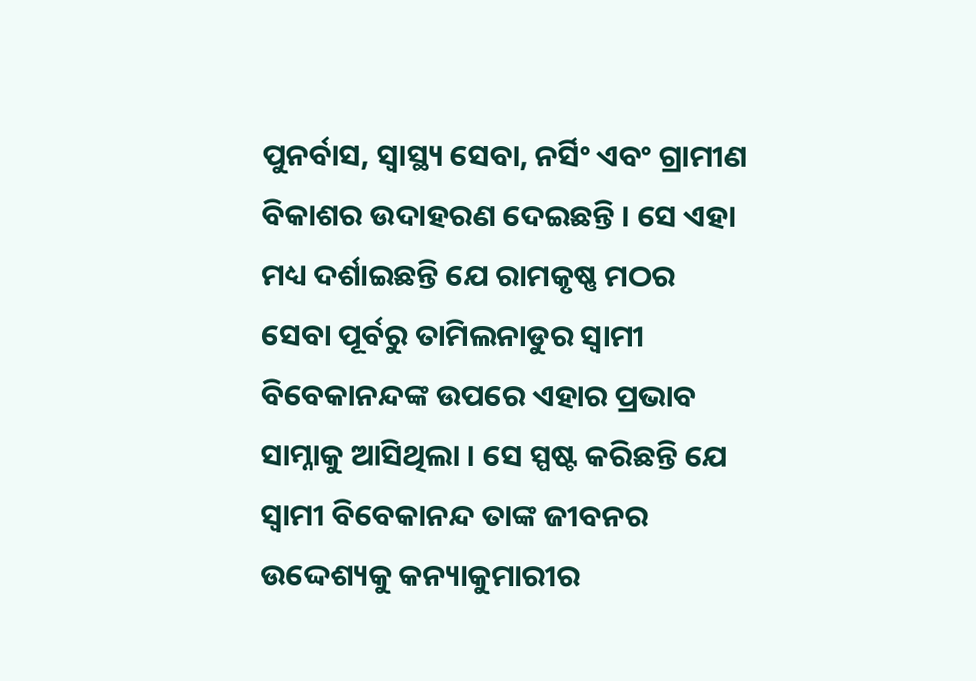ପୁନର୍ବାସ, ସ୍ୱାସ୍ଥ୍ୟ ସେବା, ନର୍ସିଂ ଏବଂ ଗ୍ରାମୀଣ ବିକାଶର ଉଦାହରଣ ଦେଇଛନ୍ତି । ସେ ଏହା ମଧ୍ୟ ଦର୍ଶାଇଛନ୍ତି ଯେ ରାମକୃଷ୍ଣ ମଠର ସେବା ପୂର୍ବରୁ ତାମିଲନାଡୁର ସ୍ୱାମୀ ବିବେକାନନ୍ଦଙ୍କ ଉପରେ ଏହାର ପ୍ରଭାବ ସାମ୍ନାକୁ ଆସିଥିଲା । ସେ ସ୍ପଷ୍ଟ କରିଛନ୍ତି ଯେ ସ୍ୱାମୀ ବିବେକାନନ୍ଦ ତାଙ୍କ ଜୀବନର ଉଦ୍ଦେଶ୍ୟକୁ କନ୍ୟାକୁମାରୀର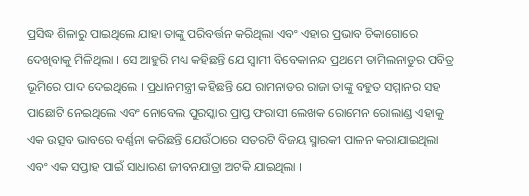ପ୍ରସିଦ୍ଧ ଶିଳାରୁ ପାଇଥିଲେ ଯାହା ତାଙ୍କୁ ପରିବର୍ତ୍ତନ କରିଥିଲା ଏବଂ ଏହାର ପ୍ରଭାବ ଚିକାଗୋରେ ଦେଖିବାକୁ ମିଳିଥିଲା । ସେ ଆହୁରି ମଧ୍ୟ କହିଛନ୍ତି ଯେ ସ୍ୱାମୀ ବିବେକାନନ୍ଦ ପ୍ରଥମେ ତାମିଲନାଡୁର ପବିତ୍ର ଭୂମିରେ ପାଦ ଦେଇଥିଲେ । ପ୍ରଧାନମନ୍ତ୍ରୀ କହିଛନ୍ତି ଯେ ରାମନାଡର ରାଜା ତାଙ୍କୁ ବହୁତ ସମ୍ମାନର ସହ ପାଛୋଟି ନେଇଥିଲେ ଏବଂ ନୋବେଲ ପୁରସ୍କାର ପ୍ରାପ୍ତ ଫରାସୀ ଲେଖକ ରୋମେନ ରୋଲାଣ୍ଡ ଏହାକୁ ଏକ ଉତ୍ସବ ଭାବରେ ବର୍ଣ୍ଣନା କରିଛନ୍ତି ଯେଉଁଠାରେ ସତରଟି ବିଜୟ ସ୍ମାରକୀ ପାଳନ କରାଯାଇଥିଲା ଏବଂ ଏକ ସପ୍ତାହ ପାଇଁ ସାଧାରଣ ଜୀବନଯାତ୍ରା ଅଟକି ଯାଇଥିଲା ।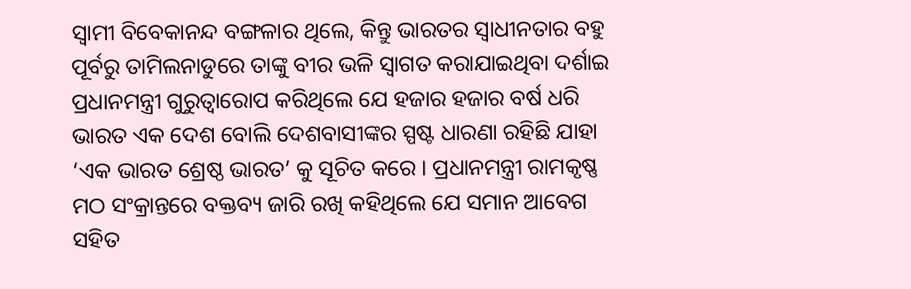ସ୍ୱାମୀ ବିବେକାନନ୍ଦ ବଙ୍ଗଳାର ଥିଲେ, କିନ୍ତୁ ଭାରତର ସ୍ୱାଧୀନତାର ବହୁ ପୂର୍ବରୁ ତାମିଲନାଡୁରେ ତାଙ୍କୁ ବୀର ଭଳି ସ୍ୱାଗତ କରାଯାଇଥିବା ଦର୍ଶାଇ ପ୍ରଧାନମନ୍ତ୍ରୀ ଗୁରୁତ୍ୱାରୋପ କରିଥିଲେ ଯେ ହଜାର ହଜାର ବର୍ଷ ଧରି ଭାରତ ଏକ ଦେଶ ବୋଲି ଦେଶବାସୀଙ୍କର ସ୍ପଷ୍ଟ ଧାରଣା ରହିଛି ଯାହା ‘ଏକ ଭାରତ ଶ୍ରେଷ୍ଠ ଭାରତ’ କୁ ସୂଚିତ କରେ । ପ୍ରଧାନମନ୍ତ୍ରୀ ରାମକୃଷ୍ଣ ମଠ ସଂକ୍ରାନ୍ତରେ ବକ୍ତବ୍ୟ ଜାରି ରଖି କହିଥିଲେ ଯେ ସମାନ ଆବେଗ ସହିତ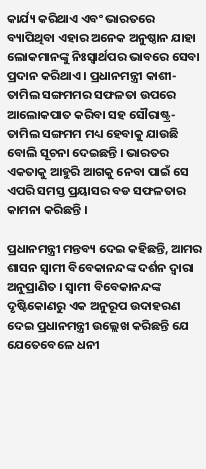କାର୍ଯ୍ୟ କରିଥାଏ ଏବଂ ଭାରତରେ ବ୍ୟାପିଥିବା ଏହାର ଅନେକ ଅନୁଷ୍ଠାନ ଯାହା ଲୋକମାନଙ୍କୁ ନିଃସ୍ୱାର୍ଥପର ଭାବରେ ସେବା ପ୍ରଦାନ କରିଥାଏ । ପ୍ରଧାନମନ୍ତ୍ରୀ କାଶୀ-ତାମିଲ ସଙ୍ଗମମର ସଫଳତା ଉପରେ ଆଲୋକପାତ କରିବା ସହ ସୌରାଷ୍ଟ୍ର-ତାମିଲ ସଙ୍ଗମମ ମଧ୍ୟ ହେବାକୁ ଯାଉଛି ବୋଲି ସୂଚନା ଦେଇଛନ୍ତି । ଭାରତର ଏକତାକୁ ଆହୁରି ଆଗକୁ ନେବା ପାଇଁ ସେ ଏପରି ସମସ୍ତ ପ୍ରୟାସର ବଡ ସଫଳତାର କାମନା କରିଛନ୍ତି ।

ପ୍ରଧାନମନ୍ତ୍ରୀ ମନ୍ତବ୍ୟ ଦେଇ କହିଛନ୍ତି, ଆମର ଶାସନ ସ୍ୱାମୀ ବିବେକାନନ୍ଦଙ୍କ ଦର୍ଶନ ଦ୍ୱାରା ଅନୁପ୍ରାଣିତ । ସ୍ୱାମୀ ବିବେକାନନ୍ଦଙ୍କ ଦୃଷ୍ଟିକୋଣରୁ ଏକ ଅନୁରୂପ ଉଦାହରଣ ଦେଇ ପ୍ରଧାନମନ୍ତ୍ରୀ ଉଲ୍ଲେଖ କରିଛନ୍ତି ଯେ ଯେତେବେଳେ ଧନୀ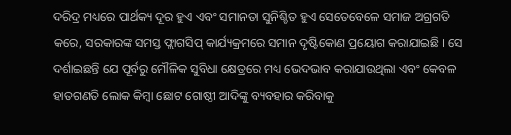ଦରିଦ୍ର ମଧ୍ୟରେ ପାର୍ଥକ୍ୟ ଦୂର ହୁଏ ଏବଂ ସମାନତା ସୁନିଶ୍ଚିତ ହୁଏ ସେତେବେଳେ ସମାଜ ଅଗ୍ରଗତି କରେ, ସରକାରଙ୍କ ସମସ୍ତ ଫ୍ଲାଗସିପ୍ କାର୍ଯ୍ୟକ୍ରମରେ ସମାନ ଦୃଷ୍ଟିକୋଣ ପ୍ରୟୋଗ କରାଯାଇଛି । ସେ ଦର୍ଶାଇଛନ୍ତି ଯେ ପୂର୍ବରୁ ମୌଳିକ ସୁବିଧା କ୍ଷେତ୍ରରେ ମଧ୍ୟ ଭେଦଭାବ କରାଯାଉଥିଲା ଏବଂ କେବଳ ହାତଗଣତି ଲୋକ କିମ୍ବା ଛୋଟ ଗୋଷ୍ଠୀ ଆଦିଙ୍କୁ ବ୍ୟବହାର କରିବାକୁ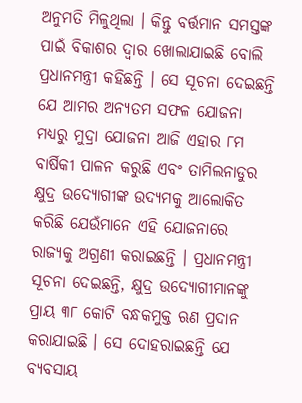ଅନୁମତି ମିଳୁଥିଲା । କିନ୍ତୁ ବର୍ତ୍ତମାନ ସମସ୍ତଙ୍କ ପାଇଁ ବିକାଶର ଦ୍ୱାର ଖୋଲାଯାଇଛି ବୋଲି ପ୍ରଧାନମନ୍ତ୍ରୀ କହିଛନ୍ତି । ସେ ସୂଚନା ଦେଇଛନ୍ତି ଯେ ଆମର ଅନ୍ୟତମ ସଫଳ ଯୋଜନା ମଧ୍ୟରୁ ମୁଦ୍ରା ଯୋଜନା ଆଜି ଏହାର ୮ମ ବାର୍ଷିକୀ ପାଳନ କରୁଛି ଏବଂ ତାମିଲନାଡୁର କ୍ଷୁଦ୍ର ଉଦ୍ୟୋଗୀଙ୍କ ଉଦ୍ୟମକୁ ଆଲୋକିତ କରିଛି ଯେଉଁମାନେ ଏହି ଯୋଜନାରେ ରାଜ୍ୟକୁ ଅଗ୍ରଣୀ କରାଇଛନ୍ତି । ପ୍ରଧାନମନ୍ତ୍ରୀ ସୂଚନା ଦେଇଛନ୍ତି, କ୍ଷୁଦ୍ର ଉଦ୍ୟୋଗୀମାନଙ୍କୁ ପ୍ରାୟ ୩୮ କୋଟି ବନ୍ଧକମୁକ୍ତ ଋଣ ପ୍ରଦାନ କରାଯାଇଛି । ସେ ଦୋହରାଇଛନ୍ତି ଯେ ବ୍ୟବସାୟ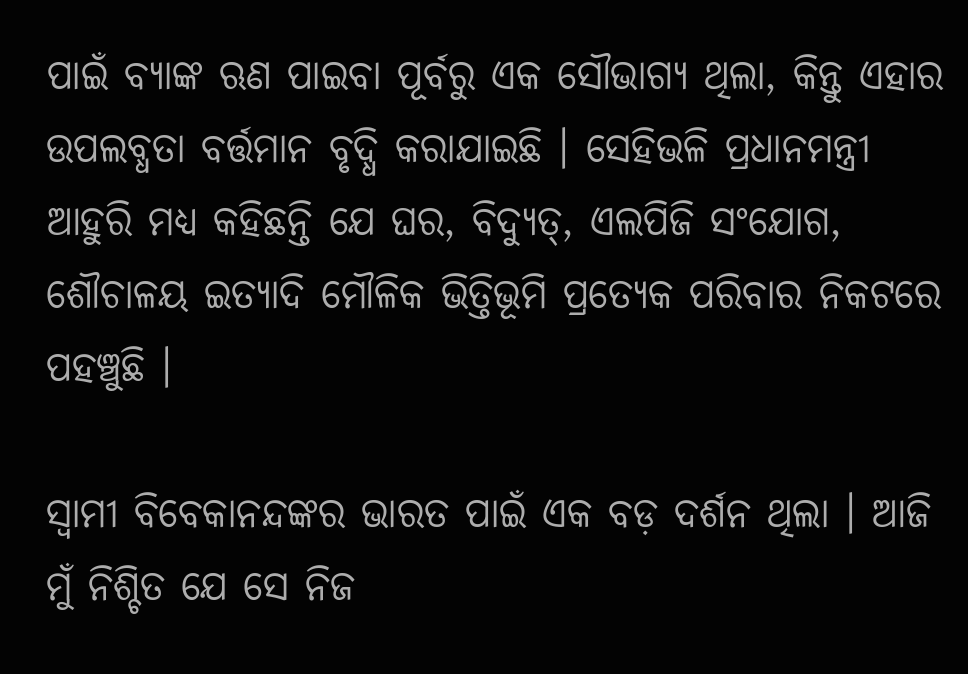ପାଇଁ ବ୍ୟାଙ୍କ ଋଣ ପାଇବା ପୂର୍ବରୁ ଏକ ସୌଭାଗ୍ୟ ଥିଲା, କିନ୍ତୁ ଏହାର ଉପଲବ୍ଧତା ବର୍ତ୍ତମାନ ବୃଦ୍ଧି କରାଯାଇଛି । ସେହିଭଳି ପ୍ରଧାନମନ୍ତ୍ରୀ ଆହୁରି ମଧ୍ୟ କହିଛନ୍ତି ଯେ ଘର, ବିଦ୍ୟୁତ୍‍, ଏଲପିଜି ସଂଯୋଗ, ଶୌଚାଳୟ ଇତ୍ୟାଦି ମୌଳିକ ଭିତ୍ତିଭୂମି ପ୍ରତ୍ୟେକ ପରିବାର ନିକଟରେ ପହଞ୍ଚୁଛି ।

ସ୍ୱାମୀ ବିବେକାନନ୍ଦଙ୍କର ଭାରତ ପାଇଁ ଏକ ବଡ଼ ଦର୍ଶନ ଥିଲା । ଆଜି ମୁଁ ନିଶ୍ଚିତ ଯେ ସେ ନିଜ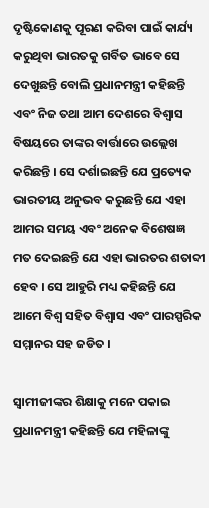ଦୃଷ୍ଟିକୋଣକୁ ପୂରଣ କରିବା ପାଇଁ କାର୍ଯ୍ୟ କରୁଥିବା ଭାରତକୁ ଗର୍ବିତ ଭାବେ ସେ ଦେଖୁଛନ୍ତି ବୋଲି ପ୍ରଧାନମନ୍ତ୍ରୀ କହିଛନ୍ତି ଏବଂ ନିଜ ତଥା ଆମ ଦେଶରେ ବିଶ୍ୱାସ ବିଷୟରେ ତାଙ୍କର ବାର୍ତ୍ତାରେ ଉଲ୍ଲେଖ କରିଛନ୍ତି । ସେ ଦର୍ଶାଇଛନ୍ତି ଯେ ପ୍ରତ୍ୟେକ ଭାରତୀୟ ଅନୁଭବ କରୁଛନ୍ତି ଯେ ଏହା ଆମର ସମୟ ଏବଂ ଅନେକ ବିଶେଷଜ୍ଞ ମତ ଦେଇଛନ୍ତି ଯେ ଏହା ଭାରତର ଶତାବ୍ଦୀ ହେବ । ସେ ଆହୁରି ମଧ୍ୟ କହିଛନ୍ତି ଯେ ଆମେ ବିଶ୍ୱ ସହିତ ବିଶ୍ୱାସ ଏବଂ ପାରସ୍ପରିକ ସମ୍ମାନର ସହ ଜଡିତ ।

ସ୍ୱାମୀଜୀଙ୍କର ଶିକ୍ଷାକୁ ମନେ ପକାଇ ପ୍ରଧାନମନ୍ତ୍ରୀ କହିଛନ୍ତି ଯେ ମହିଳାଙ୍କୁ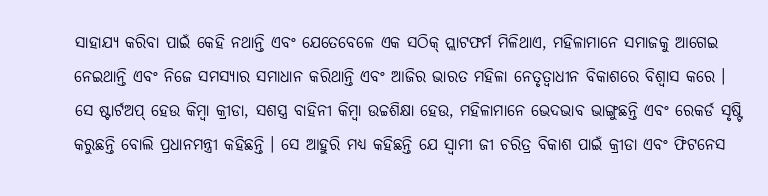ସାହାଯ୍ୟ କରିବା ପାଇଁ କେହି ନଥାନ୍ତି ଏବଂ ଯେତେବେଳେ ଏକ ସଠିକ୍ ପ୍ଲାଟଫର୍ମ ମିଳିଥାଏ, ମହିଳାମାନେ ସମାଜକୁ ଆଗେଇ ନେଇଥାନ୍ତି ଏବଂ ନିଜେ ସମସ୍ୟାର ସମାଧାନ କରିଥାନ୍ତି ଏବଂ ଆଜିର ଭାରତ ମହିଳା ନେତୃତ୍ୱାଧୀନ ବିକାଶରେ ବିଶ୍ୱାସ କରେ । ସେ ଷ୍ଟାର୍ଟଅପ୍ ହେଉ କିମ୍ବା କ୍ରୀଡା, ସଶସ୍ତ୍ର ବାହିନୀ କିମ୍ବା ଉଚ୍ଚଶିକ୍ଷା ହେଉ, ମହିଳାମାନେ ଭେଦଭାବ ଭାଙ୍ଗୁଛନ୍ତି ଏବଂ ରେକର୍ଡ ସୃଷ୍ଟି କରୁଛନ୍ତି ବୋଲି ପ୍ରଧାନମନ୍ତ୍ରୀ କହିଛନ୍ତି । ସେ ଆହୁରି ମଧ୍ୟ କହିଛନ୍ତି ଯେ ସ୍ୱାମୀ ଜୀ ଚରିତ୍ର ବିକାଶ ପାଇଁ କ୍ରୀଡା ଏବଂ ଫିଟନେସ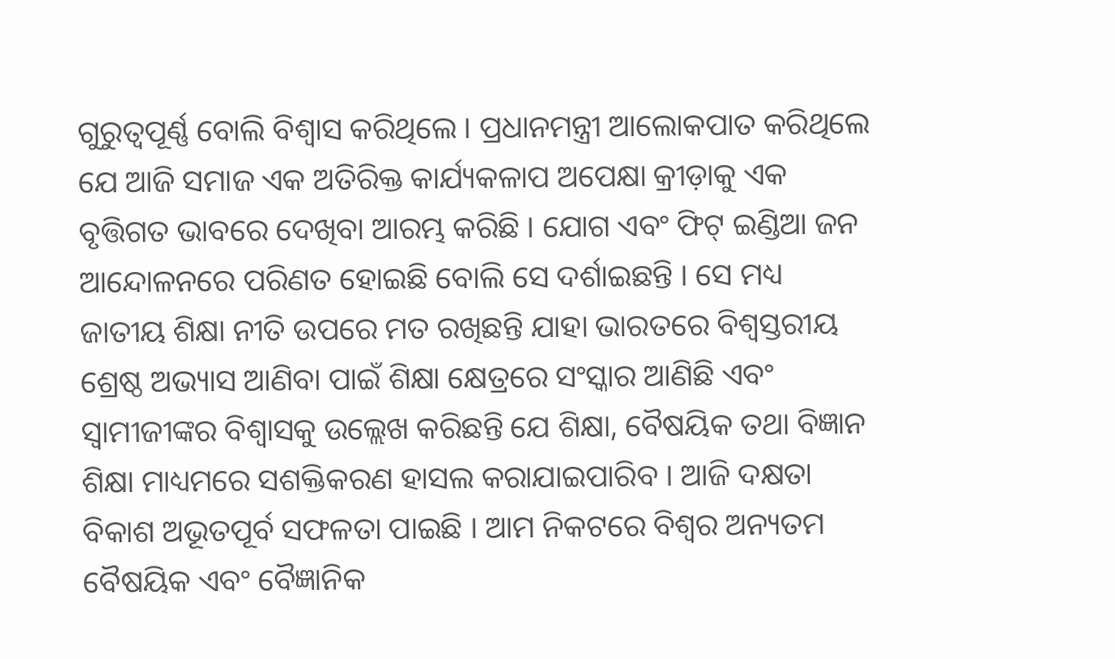ଗୁରୁତ୍ୱପୂର୍ଣ୍ଣ ବୋଲି ବିଶ୍ୱାସ କରିଥିଲେ । ପ୍ରଧାନମନ୍ତ୍ରୀ ଆଲୋକପାତ କରିଥିଲେ ଯେ ଆଜି ସମାଜ ଏକ ଅତିରିକ୍ତ କାର୍ଯ୍ୟକଳାପ ଅପେକ୍ଷା କ୍ରୀଡ଼ାକୁ ଏକ ବୃତ୍ତିଗତ ଭାବରେ ଦେଖିବା ଆରମ୍ଭ କରିଛି । ଯୋଗ ଏବଂ ଫିଟ୍ ଇଣ୍ଡିଆ ଜନ ଆନ୍ଦୋଳନରେ ପରିଣତ ହୋଇଛି ବୋଲି ସେ ଦର୍ଶାଇଛନ୍ତି । ସେ ମଧ୍ୟ ଜାତୀୟ ଶିକ୍ଷା ନୀତି ଉପରେ ମତ ରଖିଛନ୍ତି ଯାହା ଭାରତରେ ବିଶ୍ୱସ୍ତରୀୟ ଶ୍ରେଷ୍ଠ ଅଭ୍ୟାସ ଆଣିବା ପାଇଁ ଶିକ୍ଷା କ୍ଷେତ୍ରରେ ସଂସ୍କାର ଆଣିଛି ଏବଂ ସ୍ୱାମୀଜୀଙ୍କର ବିଶ୍ୱାସକୁ ଉଲ୍ଲେଖ କରିଛନ୍ତି ଯେ ଶିକ୍ଷା, ବୈଷୟିକ ତଥା ବିଜ୍ଞାନ ଶିକ୍ଷା ମାଧ୍ୟମରେ ସଶକ୍ତିକରଣ ହାସଲ କରାଯାଇପାରିବ । ଆଜି ଦକ୍ଷତା ବିକାଶ ଅଭୂତପୂର୍ବ ସଫଳତା ପାଇଛି । ଆମ ନିକଟରେ ବିଶ୍ୱର ଅନ୍ୟତମ ବୈଷୟିକ ଏବଂ ବୈଜ୍ଞାନିକ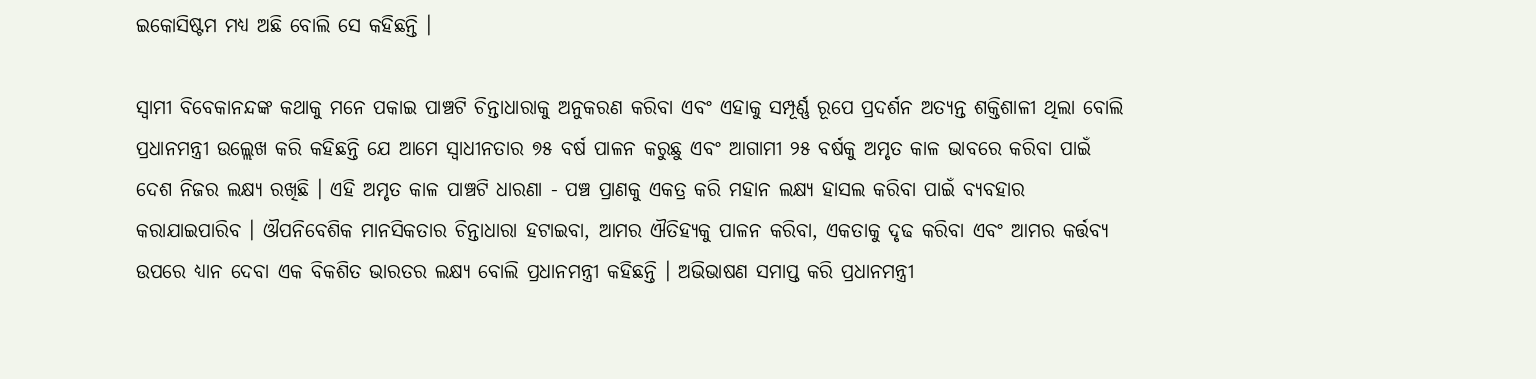ଇକୋସିଷ୍ଟମ ମଧ୍ୟ ଅଛି ବୋଲି ସେ କହିଛନ୍ତି ।

ସ୍ୱାମୀ ବିବେକାନନ୍ଦଙ୍କ କଥାକୁ ମନେ ପକାଇ ପାଞ୍ଚଟି ଚିନ୍ତାଧାରାକୁ ଅନୁକରଣ କରିବା ଏବଂ ଏହାକୁ ସମ୍ପୂର୍ଣ୍ଣ ରୂପେ ପ୍ରଦର୍ଶନ ଅତ୍ୟନ୍ତ ଶକ୍ତିଶାଳୀ ଥିଲା ବୋଲି ପ୍ରଧାନମନ୍ତ୍ରୀ ଉଲ୍ଲେଖ କରି କହିଛନ୍ତି ଯେ ଆମେ ସ୍ୱାଧୀନତାର ୭୫ ବର୍ଷ ପାଳନ କରୁଛୁ ଏବଂ ଆଗାମୀ ୨୫ ବର୍ଷକୁ ଅମୃତ କାଳ ଭାବରେ କରିବା ପାଇଁ ଦେଶ ନିଜର ଲକ୍ଷ୍ୟ ରଖିଛି । ଏହି ଅମୃତ କାଳ ପାଞ୍ଚଟି ଧାରଣା - ପଞ୍ଚ ପ୍ରାଣକୁ ଏକତ୍ର କରି ମହାନ ଲକ୍ଷ୍ୟ ହାସଲ କରିବା ପାଇଁ ବ୍ୟବହାର କରାଯାଇପାରିବ । ଔପନିବେଶିକ ମାନସିକତାର ଚିନ୍ତାଧାରା ହଟାଇବା, ଆମର ଐତିହ୍ୟକୁ ପାଳନ କରିବା, ଏକତାକୁ ଦୃଢ କରିବା ଏବଂ ଆମର କର୍ତ୍ତବ୍ୟ ଉପରେ ଧ୍ୟାନ ଦେବା ଏକ ବିକଶିତ ଭାରତର ଲକ୍ଷ୍ୟ ବୋଲି ପ୍ରଧାନମନ୍ତ୍ରୀ କହିଛନ୍ତି । ଅଭିଭାଷଣ ସମାପ୍ତ କରି ପ୍ରଧାନମନ୍ତ୍ରୀ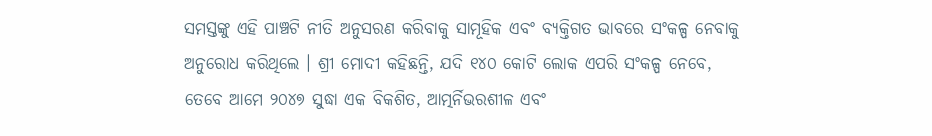ସମସ୍ତଙ୍କୁ ଏହି ପାଞ୍ଚଟି ନୀତି ଅନୁସରଣ କରିବାକୁ ସାମୂହିକ ଏବଂ ବ୍ୟକ୍ତିଗତ ଭାବରେ ସଂକଳ୍ପ ନେବାକୁ ଅନୁରୋଧ କରିଥିଲେ । ଶ୍ରୀ ମୋଦୀ କହିଛନ୍ତି, ଯଦି ୧୪୦ କୋଟି ଲୋକ ଏପରି ସଂକଳ୍ପ ନେବେ, ତେବେ ଆମେ ୨୦୪୭ ସୁଦ୍ଧା ଏକ ବିକଶିତ, ଆତ୍ମର୍ନିଭରଶୀଳ ଏବଂ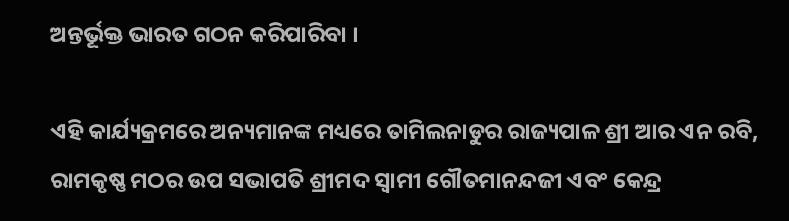ଅନ୍ତର୍ଭୂକ୍ତ ଭାରତ ଗଠନ କରିପାରିବା ।

ଏହି କାର୍ଯ୍ୟକ୍ରମରେ ଅନ୍ୟମାନଙ୍କ ମଧ୍ୟରେ ତାମିଲନାଡୁର ରାଜ୍ୟପାଳ ଶ୍ରୀ ଆର ଏନ ରବି, ରାମକୃଷ୍ଣ ମଠର ଉପ ସଭାପତି ଶ୍ରୀମଦ ସ୍ୱାମୀ ଗୌତମାନନ୍ଦଜୀ ଏବଂ କେନ୍ଦ୍ର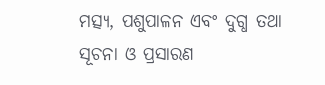ମତ୍ସ୍ୟ, ପଶୁପାଳନ ଏବଂ ଦୁଗ୍ଧ ତଥା ସୂଚନା ଓ ପ୍ରସାରଣ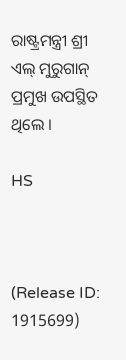ରାଷ୍ଟ୍ରମନ୍ତ୍ରୀ ଶ୍ରୀ ଏଲ୍ ମୁରୁଗାନ୍ ପ୍ରମୁଖ ଉପସ୍ଥିତ ଥିଲେ ।

HS



(Release ID: 1915699)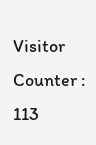Visitor Counter : 113